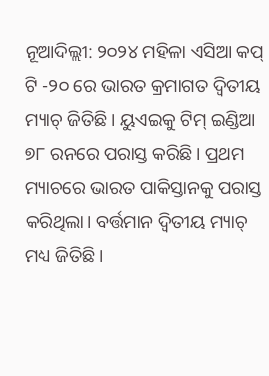ନୂଆଦିଲ୍ଲୀ: ୨୦୨୪ ମହିଳା ଏସିଆ କପ୍ ଟି -୨୦ ରେ ଭାରତ କ୍ରମାଗତ ଦ୍ୱିତୀୟ ମ୍ୟାଚ୍ ଜିତିଛି। ୟୁଏଇକୁ ଟିମ୍ ଇଣ୍ଡିଆ ୭୮ ରନରେ ପରାସ୍ତ କରିଛି। ପ୍ରଥମ ମ୍ୟାଚରେ ଭାରତ ପାକିସ୍ତାନକୁ ପରାସ୍ତ କରିଥିଲା। ବର୍ତ୍ତମାନ ଦ୍ୱିତୀୟ ମ୍ୟାଚ୍ ମଧ୍ୟ ଜିତିଛି।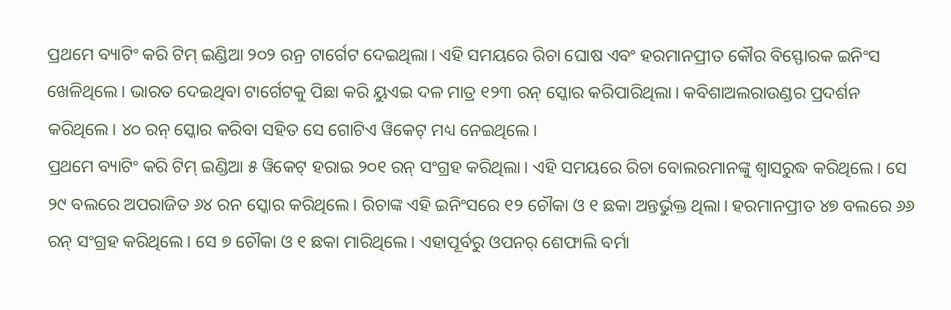ପ୍ରଥମେ ବ୍ୟାଟିଂ କରି ଟିମ୍ ଇଣ୍ଡିଆ ୨୦୨ ରନ୍ର ଟାର୍ଗେଟ ଦେଇଥିଲା। ଏହି ସମୟରେ ରିଚା ଘୋଷ ଏବଂ ହରମାନପ୍ରୀତ କୌର ବିସ୍ଫୋରକ ଇନିଂସ ଖେଳିଥିଲେ। ଭାରତ ଦେଇଥିବା ଟାର୍ଗେଟକୁ ପିଛା କରି ୟୁଏଇ ଦଳ ମାତ୍ର ୧୨୩ ରନ୍ ସ୍କୋର କରିପାରିଥିଲା। କବିଶାଅଲରାଉଣ୍ଡର ପ୍ରଦର୍ଶନ କରିଥିଲେ। ୪୦ ରନ୍ ସ୍କୋର କରିବା ସହିତ ସେ ଗୋଟିଏ ୱିକେଟ୍ ମଧ୍ୟ ନେଇଥିଲେ।
ପ୍ରଥମେ ବ୍ୟାଟିଂ କରି ଟିମ୍ ଇଣ୍ଡିଆ ୫ ୱିକେଟ୍ ହରାଇ ୨୦୧ ରନ୍ ସଂଗ୍ରହ କରିଥିଲା। ଏହି ସମୟରେ ରିଚା ବୋଲରମାନଙ୍କୁ ଶ୍ୱାସରୁଦ୍ଧ କରିଥିଲେ। ସେ ୨୯ ବଲରେ ଅପରାଜିତ ୬୪ ରନ ସ୍କୋର କରିଥିଲେ। ରିଚାଙ୍କ ଏହି ଇନିଂସରେ ୧୨ ଚୌକା ଓ ୧ ଛକା ଅନ୍ତର୍ଭୁକ୍ତ ଥିଲା। ହରମାନପ୍ରୀତ ୪୭ ବଲରେ ୬୬ ରନ୍ ସଂଗ୍ରହ କରିଥିଲେ। ସେ ୭ ଚୌକା ଓ ୧ ଛକା ମାରିଥିଲେ। ଏହାପୂର୍ବରୁ ଓପନର୍ ଶେଫାଲି ବର୍ମା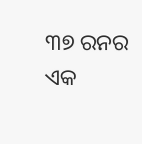୩୭ ରନର ଏକ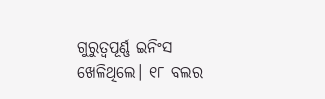ଗୁରୁତ୍ୱପୂର୍ଣ୍ଣ ଇନିଂସ ଖେଳିଥିଲେ। ୧୮ ବଲର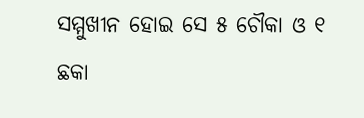ସମ୍ମୁଖୀନ ହୋଇ ସେ ୫ ଚୌକା ଓ ୧ ଛକା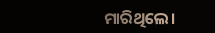ମାରିଥିଲେ।